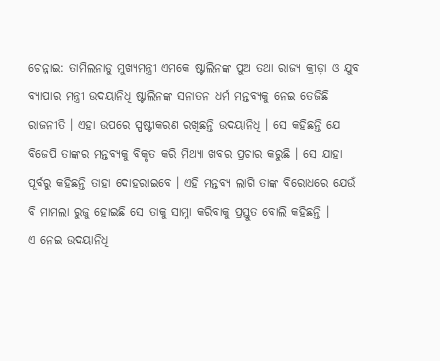ଚେନ୍ନାଇ: ତାମିଲନାଡୁ ମୁଖ୍ୟମନ୍ତ୍ରୀ ଏମକେ ଷ୍ଟାଲିନଙ୍କ ପୁଅ ତଥା ରାଜ୍ୟ କ୍ରୀଡ଼ା ଓ ଯୁବ ବ୍ୟାପାର ମନ୍ତ୍ରୀ ଉଦୟାନିଧି ଷ୍ଟାଲିନଙ୍କ ସନାତନ ଧର୍ମ ମନ୍ତବ୍ୟକୁ ନେଇ ତେଜିଛି ରାଜନୀତି । ଏହା ଉପରେ ସ୍ପଷ୍ଟୀକରଣ ରଖିଛନ୍ତି ଉଦୟାନିଧି । ସେ କହିଛନ୍ତି ଯେ ବିଜେପି ତାଙ୍କର ମନ୍ତବ୍ୟକୁ ବିକୃତ କରି ମିଥ୍ୟା ଖବର ପ୍ରଚାର କରୁଛି । ସେ ଯାହା ପୂର୍ବରୁ କହିଛନ୍ତି ତାହା ଦୋହରାଇବେ । ଏହି ମନ୍ତବ୍ୟ ଲାଗି ତାଙ୍କ ବିରୋଧରେ ଯେଉଁ ବି ମାମଲା ରୁଜୁ ହୋଇଛି ସେ ତାକୁ ସାମ୍ନା କରିବାକୁ ପ୍ରସ୍ତୁତ ବୋଲି କହିଛନ୍ତି ।
ଏ ନେଇ ଉଦୟାନିଧି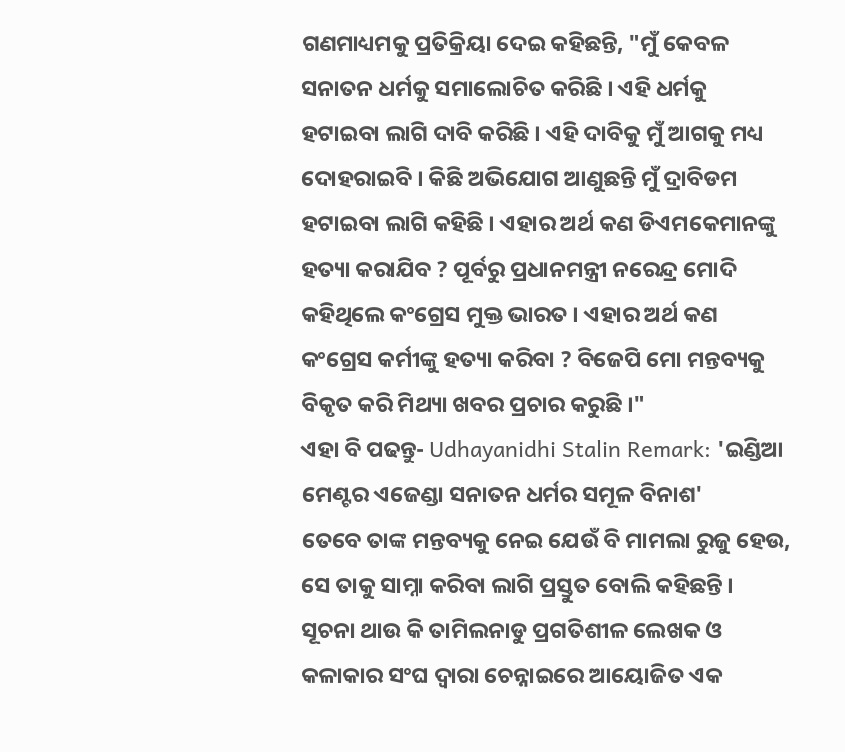ଗଣମାଧ୍ୟମକୁ ପ୍ରତିକ୍ରିୟା ଦେଇ କହିଛନ୍ତି, "ମୁଁ କେବଳ ସନାତନ ଧର୍ମକୁ ସମାଲୋଚିତ କରିଛି । ଏହି ଧର୍ମକୁ ହଟାଇବା ଲାଗି ଦାବି କରିଛି । ଏହି ଦାବିକୁ ମୁଁ ଆଗକୁ ମଧ୍ୟ ଦୋହରାଇବି । କିଛି ଅଭିଯୋଗ ଆଣୁଛନ୍ତି ମୁଁ ଦ୍ରାବିଡମ ହଟାଇବା ଲାଗି କହିଛି । ଏହାର ଅର୍ଥ କଣ ଡିଏମକେମାନଙ୍କୁ ହତ୍ୟା କରାଯିବ ? ପୂର୍ବରୁ ପ୍ରଧାନମନ୍ତ୍ରୀ ନରେନ୍ଦ୍ର ମୋଦି କହିଥିଲେ କଂଗ୍ରେସ ମୁକ୍ତ ଭାରତ । ଏହାର ଅର୍ଥ କଣ କଂଗ୍ରେସ କର୍ମୀଙ୍କୁ ହତ୍ୟା କରିବା ? ବିଜେପି ମୋ ମନ୍ତବ୍ୟକୁ ବିକୃତ କରି ମିଥ୍ୟା ଖବର ପ୍ରଚାର କରୁଛି ।"
ଏହା ବି ପଢନ୍ତୁ- Udhayanidhi Stalin Remark: 'ଇଣ୍ଡିଆ ମେଣ୍ଟର ଏଜେଣ୍ଡା ସନାତନ ଧର୍ମର ସମୂଳ ବିନାଶ'
ତେବେ ତାଙ୍କ ମନ୍ତବ୍ୟକୁ ନେଇ ଯେଉଁ ବି ମାମଲା ରୁଜୁ ହେଉ, ସେ ତାକୁ ସାମ୍ନା କରିବା ଲାଗି ପ୍ରସ୍ତୁତ ବୋଲି କହିଛନ୍ତି । ସୂଚନା ଥାଉ କି ତାମିଲନାଡୁ ପ୍ରଗତିଶୀଳ ଲେଖକ ଓ କଳାକାର ସଂଘ ଦ୍ବାରା ଚେନ୍ନାଇରେ ଆୟୋଜିତ ଏକ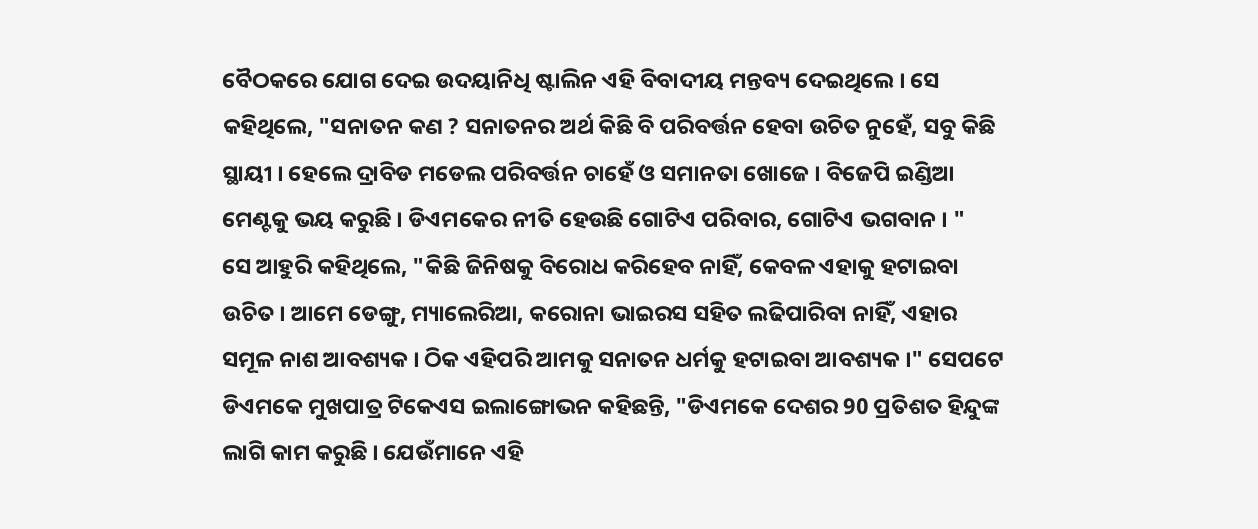ବୈଠକରେ ଯୋଗ ଦେଇ ଉଦୟାନିଧି ଷ୍ଟାଲିନ ଏହି ବିବାଦୀୟ ମନ୍ତବ୍ୟ ଦେଇଥିଲେ । ସେ କହିଥିଲେ, "ସନାତନ କଣ ? ସନାତନର ଅର୍ଥ କିଛି ବି ପରିବର୍ତ୍ତନ ହେବା ଉଚିତ ନୁହେଁ, ସବୁ କିଛି ସ୍ଥାୟୀ । ହେଲେ ଦ୍ରାବିଡ ମଡେଲ ପରିବର୍ତ୍ତନ ଚାହେଁ ଓ ସମାନତା ଖୋଜେ । ବିଜେପି ଇଣ୍ଡିଆ ମେଣ୍ଟକୁ ଭୟ କରୁଛି । ଡିଏମକେର ନୀତି ହେଉଛି ଗୋଟିଏ ପରିବାର, ଗୋଟିଏ ଭଗବାନ । "
ସେ ଆହୁରି କହିଥିଲେ, "କିଛି ଜିନିଷକୁ ବିରୋଧ କରିହେବ ନାହିଁ, କେବଳ ଏହାକୁ ହଟାଇବା ଉଚିତ । ଆମେ ଡେଙ୍ଗୁ, ମ୍ୟାଲେରିଆ, କରୋନା ଭାଇରସ ସହିତ ଲଢିପାରିବା ନାହିଁ, ଏହାର ସମୂଳ ନାଶ ଆବଶ୍ୟକ । ଠିକ ଏହିପରି ଆମକୁ ସନାତନ ଧର୍ମକୁ ହଟାଇବା ଆବଶ୍ୟକ ।" ସେପଟେ ଡିଏମକେ ମୁଖପାତ୍ର ଟିକେଏସ ଇଲାଙ୍ଗୋଭନ କହିଛନ୍ତି, "ଡିଏମକେ ଦେଶର 90 ପ୍ରତିଶତ ହିନ୍ଦୁଙ୍କ ଲାଗି କାମ କରୁଛି । ଯେଉଁମାନେ ଏହି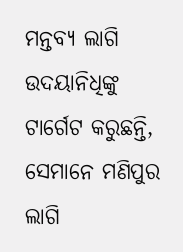ମନ୍ତବ୍ୟ ଲାଗି ଉଦୟାନିଧିଙ୍କୁ ଟାର୍ଗେଟ କରୁଛନ୍ତି, ସେମାନେ ମଣିପୁର ଲାଗି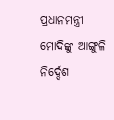ପ୍ରଧାନମନ୍ତ୍ରୀ ମୋଦିଙ୍କୁ ଆଙ୍ଗୁଳି ନିର୍ଦ୍ଦେଶ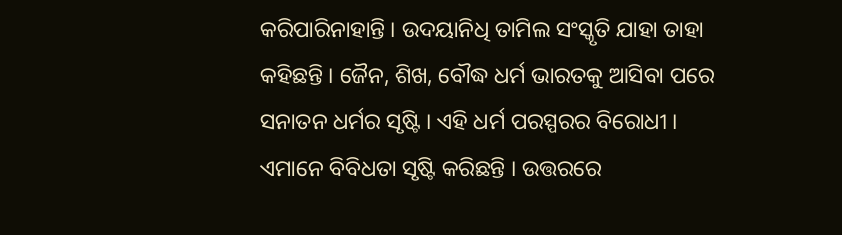କରିପାରିନାହାନ୍ତି । ଉଦୟାନିଧି ତାମିଲ ସଂସ୍କୃତି ଯାହା ତାହା କହିଛନ୍ତି । ଜୈନ, ଶିଖ, ବୌଦ୍ଧ ଧର୍ମ ଭାରତକୁ ଆସିବା ପରେ ସନାତନ ଧର୍ମର ସୃଷ୍ଟି । ଏହି ଧର୍ମ ପରସ୍ପରର ବିରୋଧୀ । ଏମାନେ ବିବିଧତା ସୃଷ୍ଟି କରିଛନ୍ତି । ଉତ୍ତରରେ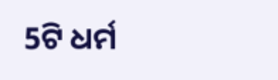5ଟି ଧର୍ମ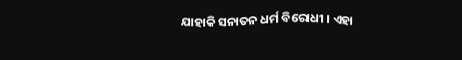ଯାହାକି ସନାତନ ଧର୍ମ ବିରୋଧୀ । ଏହା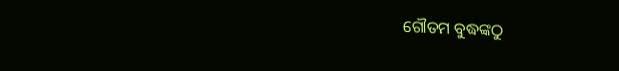ଗୌତମ ବୁଦ୍ଧଙ୍କଠୁ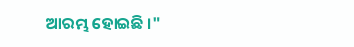ଆରମ୍ଭ ହୋଇଛି ।"